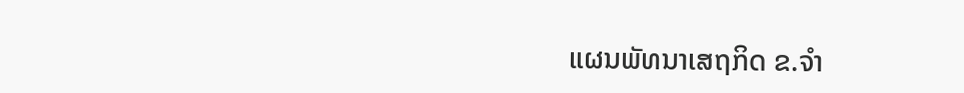ແຜນພັທນາເສຖກິດ ຂ.ຈໍາ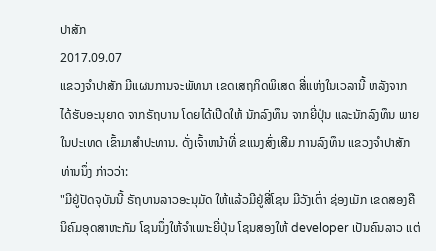ປາສັກ
2017.09.07
ແຂວງຈຳປາສັກ ມີແຜນການຈະພັທນາ ເຂດເສຖກິດພິເສດ ສີ່ແຫ່ງໃນເວລານີ້ ຫລັງຈາກ ໄດ້ຮັບອະນຸຍາດ ຈາກຣັຖບານ ໂດຍໄດ້ເປີດໃຫ້ ນັກລົງທຶນ ຈາກຍີ່ປຸ່ນ ແລະນັກລົງທຶນ ພາຍໃນປະເທດ ເຂົ້າມາສຳປະທານ. ດັ່ງເຈົ້າຫນ້າທີ່ ຂແນງສົ່ງເສີມ ການລົງທຶນ ແຂວງຈຳປາສັກ ທ່ານນຶ່ງ ກ່າວວ່າ:
"ມີຢູ່ປັດຈຸບັນນີ້ ຣັຖບານລາວອະນຸມັດ ໃຫ້ແລ້ວມີຢູ່ສີ່ໂຊນ ມີວັງເຕົ່າ ຊ່ອງເມັກ ເຂດສອງຄື ນິຄົມອຸດສາຫະກັມ ໂຊນນຶ່ງໃຫ້ຈຳເພາະຍີ່ປຸ່ນ ໂຊນສອງໃຫ້ developer ເປັນຄົນລາວ ແຕ່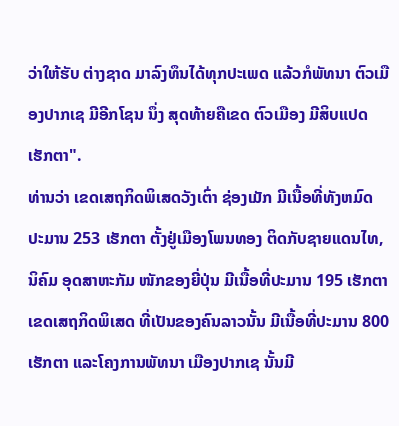ວ່າໃຫ້ຮັບ ຕ່າງຊາດ ມາລົງທຶນໄດ້ທຸກປະເພດ ແລ້ວກໍພັທນາ ຕົວເມືອງປາກເຊ ມີອີກໂຊນ ນຶ່ງ ສຸດທ້າຍຄືເຂດ ຕົວເມືອງ ມີສິບແປດ ເຮັກຕາ".
ທ່ານວ່າ ເຂດເສຖກິດພິເສດວັງເຕົ່າ ຊ່ອງເມັກ ມີເນື້ອທີ່ທັງຫມົດ ປະມານ 253 ເຮັກຕາ ຕັ້ງຢູ່ເມືອງໂພນທອງ ຕິດກັບຊາຍແດນໄທ, ນິຄົມ ອຸດສາຫະກັມ ໜັກຂອງຍີ່ປຸ່ນ ມີເນື້ອທີ່ປະມານ 195 ເຮັກຕາ ເຂດເສຖກິດພິເສດ ທີ່ເປັນຂອງຄົນລາວນັ້ນ ມີເນື້ອທີ່ປະມານ 800 ເຮັກຕາ ແລະໂຄງການພັທນາ ເມືອງປາກເຊ ນັ້ນມີ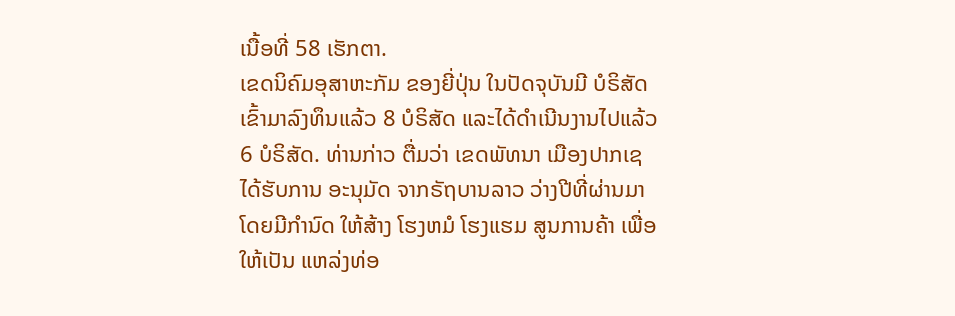ເນື້ອທີ່ 58 ເຮັກຕາ.
ເຂດນິຄົມອຸສາຫະກັມ ຂອງຍີ່ປຸ່ນ ໃນປັດຈຸບັນມີ ບໍຣິສັດເຂົ້າມາລົງທຶນແລ້ວ 8 ບໍຣິສັດ ແລະໄດ້ດຳເນີນງານໄປແລ້ວ 6 ບໍຣິສັດ. ທ່ານກ່າວ ຕື່ມວ່າ ເຂດພັທນາ ເມືອງປາກເຊ ໄດ້ຮັບການ ອະນຸມັດ ຈາກຣັຖບານລາວ ວ່າງປີທີ່ຜ່ານມາ ໂດຍມີກຳນົດ ໃຫ້ສ້າງ ໂຮງຫມໍ ໂຮງແຮມ ສູນການຄ້າ ເພື່ອໃຫ້ເປັນ ແຫລ່ງທ່ອ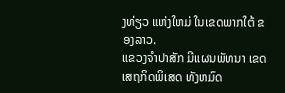ງທ່ຽວ ແຫ່ງໃຫມ່ ໃນເຂດພາກໃຕ້ ຂອງລາວ.
ແຂວງຈຳປາສັກ ມີແຜນພັທນາ ເຂດເສຖກິດພິເສດ ທັງຫມົດ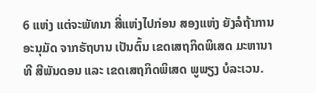6 ແຫ່ງ ແຕ່ຈະພັທນາ ສີ່ແຫ່ງໄປກ່ອນ ສອງແຫ່ງ ຍັງລໍຖ້າການ ອະນຸມັດ ຈາກຣັຖບານ ເປັນຕົ້ນ ເຂດເສຖກິດພິເສດ ມະຫານາທີ ສີພັນດອນ ແລະ ເຂດເສຖກິດພິເສດ ພູພຽງ ບໍລະເວນ.